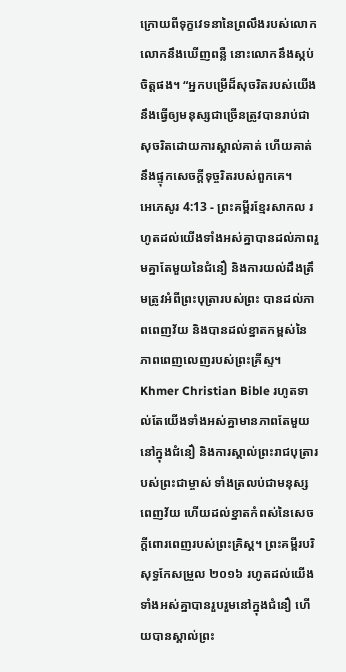ក្រោយពីទុក្ខវេទនានៃព្រលឹងរបស់លោក លោកនឹងឃើញពន្លឺ នោះលោកនឹងស្កប់ចិត្តផង។ “អ្នកបម្រើដ៏សុចរិតរបស់យើង នឹងធ្វើឲ្យមនុស្សជាច្រើនត្រូវបានរាប់ជាសុចរិតដោយការស្គាល់គាត់ ហើយគាត់នឹងផ្ទុកសេចក្ដីទុច្ចរិតរបស់ពួកគេ។
អេភេសូរ 4:13 - ព្រះគម្ពីរខ្មែរសាកល រហូតដល់យើងទាំងអស់គ្នាបានដល់ភាពរួមគ្នាតែមួយនៃជំនឿ និងការយល់ដឹងត្រឹមត្រូវអំពីព្រះបុត្រារបស់ព្រះ បានដល់ភាពពេញវ័យ និងបានដល់ខ្នាតកម្ពស់នៃភាពពេញលេញរបស់ព្រះគ្រីស្ទ។ Khmer Christian Bible រហូតទាល់តែយើងទាំងអស់គ្នាមានភាពតែមួយនៅក្នុងជំនឿ និងការស្គាល់ព្រះរាជបុត្រារបស់ព្រះជាម្ចាស់ ទាំងត្រលប់ជាមនុស្សពេញវ័យ ហើយដល់ខ្នាតកំពស់នៃសេចក្តីពោរពេញរបស់ព្រះគ្រិស្ដ។ ព្រះគម្ពីរបរិសុទ្ធកែសម្រួល ២០១៦ រហូតដល់យើងទាំងអស់គ្នាបានរួបរួមនៅក្នុងជំនឿ ហើយបានស្គាល់ព្រះ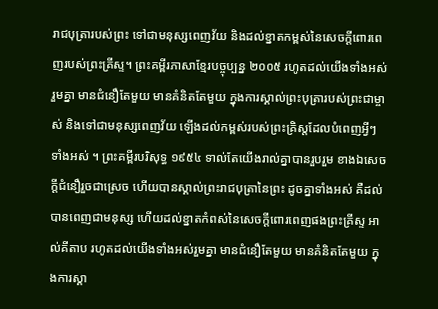រាជបុត្រារបស់ព្រះ ទៅជាមនុស្សពេញវ័យ និងដល់ខ្នាតកម្ពស់នៃសេចក្តីពោរពេញរបស់ព្រះគ្រីស្ទ។ ព្រះគម្ពីរភាសាខ្មែរបច្ចុប្បន្ន ២០០៥ រហូតដល់យើងទាំងអស់រួមគ្នា មានជំនឿតែមួយ មានគំនិតតែមួយ ក្នុងការស្គាល់ព្រះបុត្រារបស់ព្រះជាម្ចាស់ និងទៅជាមនុស្សពេញវ័យ ឡើងដល់កម្ពស់របស់ព្រះគ្រិស្តដែលបំពេញអ្វីៗទាំងអស់ ។ ព្រះគម្ពីរបរិសុទ្ធ ១៩៥៤ ទាល់តែយើងរាល់គ្នាបានរួបរួម ខាងឯសេចក្ដីជំនឿរួចជាស្រេច ហើយបានស្គាល់ព្រះរាជបុត្រានៃព្រះ ដូចគ្នាទាំងអស់ គឺដល់បានពេញជាមនុស្ស ហើយដល់ខ្នាតកំពស់នៃសេចក្ដីពោរពេញផងព្រះគ្រីស្ទ អាល់គីតាប រហូតដល់យើងទាំងអស់រួមគ្នា មានជំនឿតែមួយ មានគំនិតតែមួយ ក្នុងការស្គា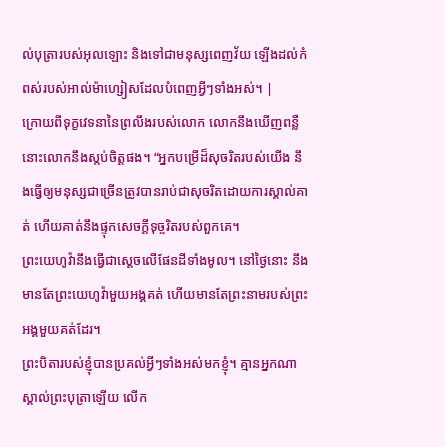ល់បុត្រារបស់អុលឡោះ និងទៅជាមនុស្សពេញវ័យ ឡើងដល់កំពស់របស់អាល់ម៉ាហ្សៀសដែលបំពេញអ្វីៗទាំងអស់។ |
ក្រោយពីទុក្ខវេទនានៃព្រលឹងរបស់លោក លោកនឹងឃើញពន្លឺ នោះលោកនឹងស្កប់ចិត្តផង។ “អ្នកបម្រើដ៏សុចរិតរបស់យើង នឹងធ្វើឲ្យមនុស្សជាច្រើនត្រូវបានរាប់ជាសុចរិតដោយការស្គាល់គាត់ ហើយគាត់នឹងផ្ទុកសេចក្ដីទុច្ចរិតរបស់ពួកគេ។
ព្រះយេហូវ៉ានឹងធ្វើជាស្ដេចលើផែនដីទាំងមូល។ នៅថ្ងៃនោះ នឹងមានតែព្រះយេហូវ៉ាមួយអង្គគត់ ហើយមានតែព្រះនាមរបស់ព្រះអង្គមួយគត់ដែរ។
ព្រះបិតារបស់ខ្ញុំបានប្រគល់អ្វីៗទាំងអស់មកខ្ញុំ។ គ្មានអ្នកណាស្គាល់ព្រះបុត្រាឡើយ លើក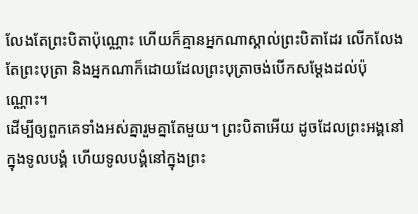លែងតែព្រះបិតាប៉ុណ្ណោះ ហើយក៏គ្មានអ្នកណាស្គាល់ព្រះបិតាដែរ លើកលែងតែព្រះបុត្រា និងអ្នកណាក៏ដោយដែលព្រះបុត្រាចង់បើកសម្ដែងដល់ប៉ុណ្ណោះ។
ដើម្បីឲ្យពួកគេទាំងអស់គ្នារួមគ្នាតែមួយ។ ព្រះបិតាអើយ ដូចដែលព្រះអង្គនៅក្នុងទូលបង្គំ ហើយទូលបង្គំនៅក្នុងព្រះ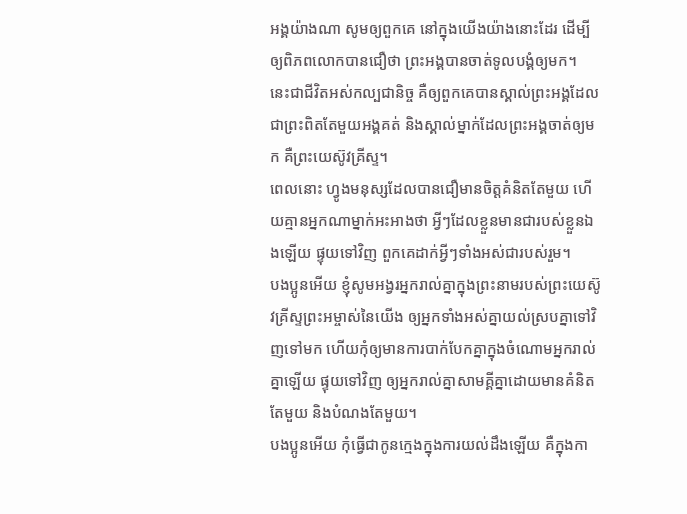អង្គយ៉ាងណា សូមឲ្យពួកគេ នៅក្នុងយើងយ៉ាងនោះដែរ ដើម្បីឲ្យពិភពលោកបានជឿថា ព្រះអង្គបានចាត់ទូលបង្គំឲ្យមក។
នេះជាជីវិតអស់កល្បជានិច្ច គឺឲ្យពួកគេបានស្គាល់ព្រះអង្គដែលជាព្រះពិតតែមួយអង្គគត់ និងស្គាល់ម្នាក់ដែលព្រះអង្គចាត់ឲ្យមក គឺព្រះយេស៊ូវគ្រីស្ទ។
ពេលនោះ ហ្វូងមនុស្សដែលបានជឿមានចិត្តគំនិតតែមួយ ហើយគ្មានអ្នកណាម្នាក់អះអាងថា អ្វីៗដែលខ្លួនមានជារបស់ខ្លួនឯងឡើយ ផ្ទុយទៅវិញ ពួកគេដាក់អ្វីៗទាំងអស់ជារបស់រួម។
បងប្អូនអើយ ខ្ញុំសូមអង្វរអ្នករាល់គ្នាក្នុងព្រះនាមរបស់ព្រះយេស៊ូវគ្រីស្ទព្រះអម្ចាស់នៃយើង ឲ្យអ្នកទាំងអស់គ្នាយល់ស្របគ្នាទៅវិញទៅមក ហើយកុំឲ្យមានការបាក់បែកគ្នាក្នុងចំណោមអ្នករាល់គ្នាឡើយ ផ្ទុយទៅវិញ ឲ្យអ្នករាល់គ្នាសាមគ្គីគ្នាដោយមានគំនិតតែមួយ និងបំណងតែមួយ។
បងប្អូនអើយ កុំធ្វើជាកូនក្មេងក្នុងការយល់ដឹងឡើយ គឺក្នុងកា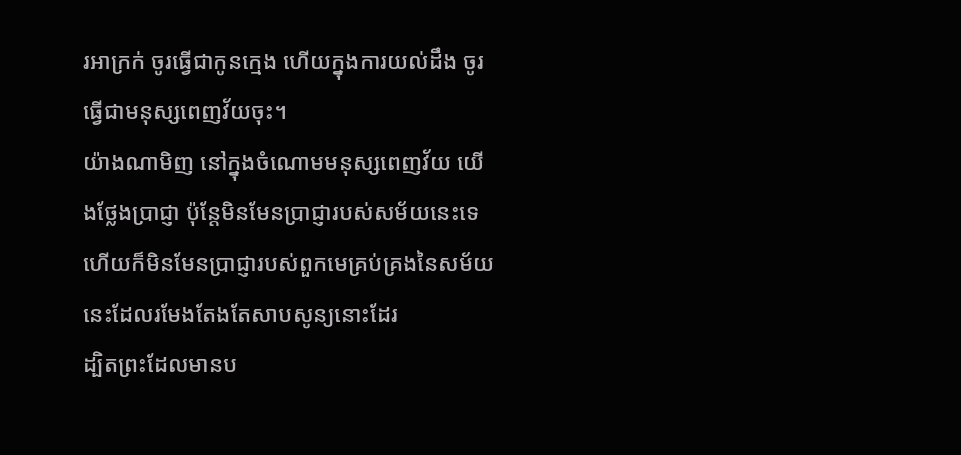រអាក្រក់ ចូរធ្វើជាកូនក្មេង ហើយក្នុងការយល់ដឹង ចូរធ្វើជាមនុស្សពេញវ័យចុះ។
យ៉ាងណាមិញ នៅក្នុងចំណោមមនុស្សពេញវ័យ យើងថ្លែងប្រាជ្ញា ប៉ុន្តែមិនមែនប្រាជ្ញារបស់សម័យនេះទេ ហើយក៏មិនមែនប្រាជ្ញារបស់ពួកមេគ្រប់គ្រងនៃសម័យនេះដែលរមែងតែងតែសាបសូន្យនោះដែរ
ដ្បិតព្រះដែលមានប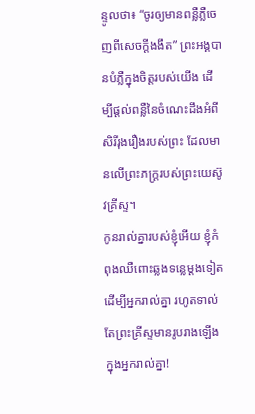ន្ទូលថា៖ “ចូរឲ្យមានពន្លឺភ្លឺចេញពីសេចក្ដីងងឹត” ព្រះអង្គបានបំភ្លឺក្នុងចិត្តរបស់យើង ដើម្បីផ្ដល់ពន្លឺនៃចំណេះដឹងអំពីសិរីរុងរឿងរបស់ព្រះ ដែលមានលើព្រះភក្ត្ររបស់ព្រះយេស៊ូវគ្រីស្ទ។
កូនរាល់គ្នារបស់ខ្ញុំអើយ ខ្ញុំកំពុងឈឺពោះឆ្លងទន្លេម្ដងទៀតដើម្បីអ្នករាល់គ្នា រហូតទាល់តែព្រះគ្រីស្ទមានរូបរាងឡើងក្នុងអ្នករាល់គ្នា!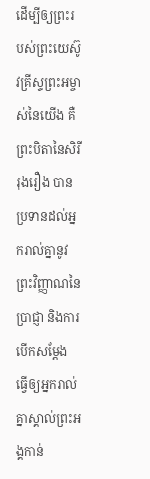ដើម្បីឲ្យព្រះរបស់ព្រះយេស៊ូវគ្រីស្ទព្រះអម្ចាស់នៃយើង គឺព្រះបិតានៃសិរីរុងរឿង បានប្រទានដល់អ្នករាល់គ្នានូវព្រះវិញ្ញាណនៃប្រាជ្ញា និងការបើកសម្ដែង ធ្វើឲ្យអ្នករាល់គ្នាស្គាល់ព្រះអង្គកាន់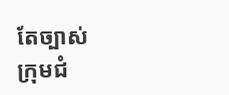តែច្បាស់
ក្រុមជំ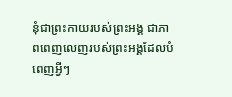នុំជាព្រះកាយរបស់ព្រះអង្គ ជាភាពពេញលេញរបស់ព្រះអង្គដែលបំពេញអ្វីៗ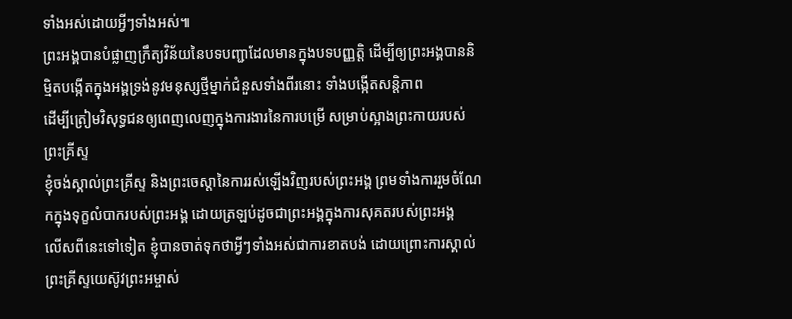ទាំងអស់ដោយអ្វីៗទាំងអស់៕
ព្រះអង្គបានបំផ្លាញក្រឹត្យវិន័យនៃបទបញ្ជាដែលមានក្នុងបទបញ្ញត្តិ ដើម្បីឲ្យព្រះអង្គបាននិម្មិតបង្កើតក្នុងអង្គទ្រង់នូវមនុស្សថ្មីម្នាក់ជំនួសទាំងពីរនោះ ទាំងបង្កើតសន្តិភាព
ដើម្បីត្រៀមវិសុទ្ធជនឲ្យពេញលេញក្នុងការងារនៃការបម្រើ សម្រាប់ស្អាងព្រះកាយរបស់ព្រះគ្រីស្ទ
ខ្ញុំចង់ស្គាល់ព្រះគ្រីស្ទ និងព្រះចេស្ដានៃការរស់ឡើងវិញរបស់ព្រះអង្គ ព្រមទាំងការរួមចំណែកក្នុងទុក្ខលំបាករបស់ព្រះអង្គ ដោយត្រឡប់ដូចជាព្រះអង្គក្នុងការសុគតរបស់ព្រះអង្គ
លើសពីនេះទៅទៀត ខ្ញុំបានចាត់ទុកថាអ្វីៗទាំងអស់ជាការខាតបង់ ដោយព្រោះការស្គាល់ព្រះគ្រីស្ទយេស៊ូវព្រះអម្ចាស់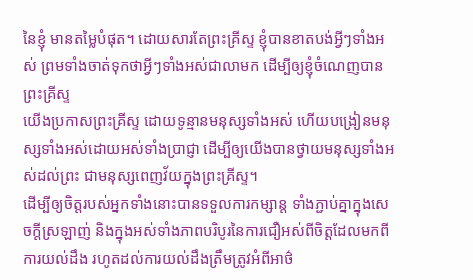នៃខ្ញុំ មានតម្លៃបំផុត។ ដោយសារតែព្រះគ្រីស្ទ ខ្ញុំបានខាតបង់អ្វីៗទាំងអស់ ព្រមទាំងចាត់ទុកថាអ្វីៗទាំងអស់ជាលាមក ដើម្បីឲ្យខ្ញុំចំណេញបានព្រះគ្រីស្ទ
យើងប្រកាសព្រះគ្រីស្ទ ដោយទូន្មានមនុស្សទាំងអស់ ហើយបង្រៀនមនុស្សទាំងអស់ដោយអស់ទាំងប្រាជ្ញា ដើម្បីឲ្យយើងបានថ្វាយមនុស្សទាំងអស់ដល់ព្រះ ជាមនុស្សពេញវ័យក្នុងព្រះគ្រីស្ទ។
ដើម្បីឲ្យចិត្តរបស់អ្នកទាំងនោះបានទទួលការកម្សាន្ត ទាំងភ្ជាប់គ្នាក្នុងសេចក្ដីស្រឡាញ់ និងក្នុងអស់ទាំងភាពបរិបូរនៃការជឿអស់ពីចិត្តដែលមកពីការយល់ដឹង រហូតដល់ការយល់ដឹងត្រឹមត្រូវអំពីអាថ៌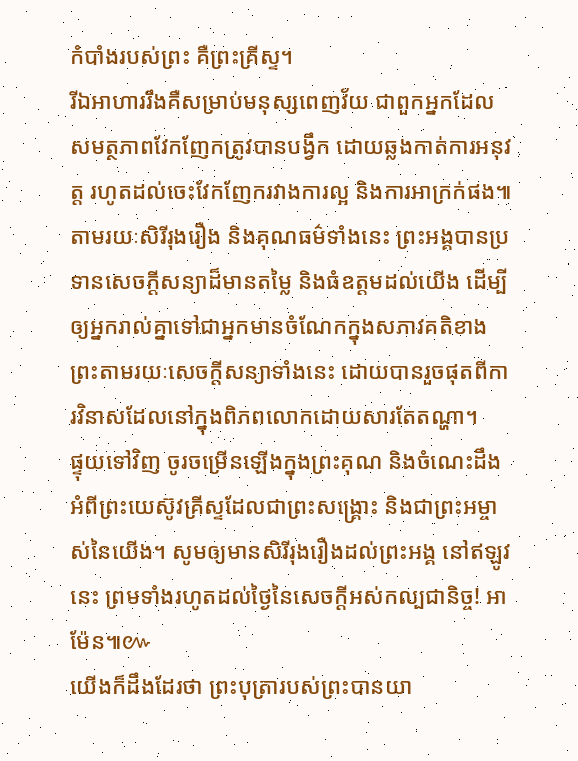កំបាំងរបស់ព្រះ គឺព្រះគ្រីស្ទ។
រីឯអាហាររឹងគឺសម្រាប់មនុស្សពេញវ័យ ជាពួកអ្នកដែលសមត្ថភាពវែកញែកត្រូវបានបង្វឹក ដោយឆ្លងកាត់ការអនុវត្ត រហូតដល់ចេះវែកញែករវាងការល្អ និងការអាក្រក់ផង៕
តាមរយៈសិរីរុងរឿង និងគុណធម៌ទាំងនេះ ព្រះអង្គបានប្រទានសេចក្ដីសន្យាដ៏មានតម្លៃ និងធំឧត្ដមដល់យើង ដើម្បីឲ្យអ្នករាល់គ្នាទៅជាអ្នកមានចំណែកក្នុងសភាវគតិខាងព្រះតាមរយៈសេចក្ដីសន្យាទាំងនេះ ដោយបានរួចផុតពីការវិនាសដែលនៅក្នុងពិភពលោកដោយសារតែតណ្ហា។
ផ្ទុយទៅវិញ ចូរចម្រើនឡើងក្នុងព្រះគុណ និងចំណេះដឹងអំពីព្រះយេស៊ូវគ្រីស្ទដែលជាព្រះសង្គ្រោះ និងជាព្រះអម្ចាស់នៃយើង។ សូមឲ្យមានសិរីរុងរឿងដល់ព្រះអង្គ នៅឥឡូវនេះ ព្រមទាំងរហូតដល់ថ្ងៃនៃសេចក្ដីអស់កល្បជានិច្ច! អាម៉ែន៕៚
យើងក៏ដឹងដែរថា ព្រះបុត្រារបស់ព្រះបានយា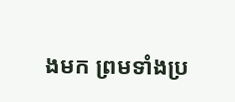ងមក ព្រមទាំងប្រ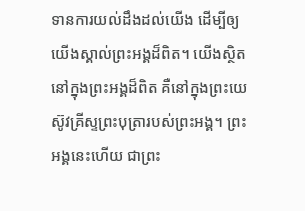ទានការយល់ដឹងដល់យើង ដើម្បីឲ្យយើងស្គាល់ព្រះអង្គដ៏ពិត។ យើងស្ថិតនៅក្នុងព្រះអង្គដ៏ពិត គឺនៅក្នុងព្រះយេស៊ូវគ្រីស្ទព្រះបុត្រារបស់ព្រះអង្គ។ ព្រះអង្គនេះហើយ ជាព្រះ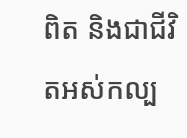ពិត និងជាជីវិតអស់កល្ប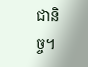ជានិច្ច។